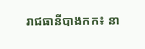រាជធានីបាងកក៖ នា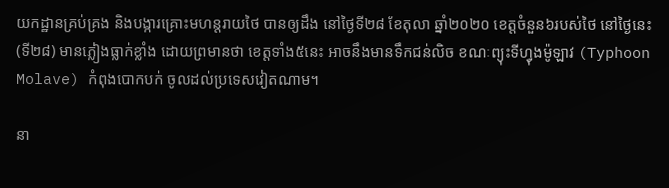យកដ្ឋានគ្រប់គ្រង និងបង្ការគ្រោះមហន្ដរាយថៃ បានឲ្យដឹង នៅថ្ងៃទី២៨ ខែតុលា ឆ្នាំ២០២០ ខេត្តចំនួន៦របស់ថៃ នៅថ្ងៃនេះ(ទី២៨) មានភ្លៀងធ្លាក់ខ្លាំង ដោយព្រមានថា ខេត្តទាំង៥នេះ អាចនឹងមានទឹកជន់លិច ខណៈព្យុះទីហ្វុងម៉ូឡាវ (Typhoon Molave) កំពុងបោកបក់ ចូលដល់ប្រទេសវៀតណាម។

នា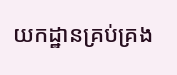យកដ្ឋានគ្រប់គ្រង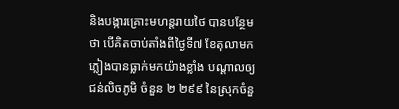និងបង្ការគ្រោះមហន្ដរាយថៃ បានបន្ថែមថា បើគិតចាប់តាំងពីថ្ងៃទី៧ ខែតុលាមក ភ្លៀងបានធ្លាក់មកយ៉ាងខ្លាំង បណ្ដាលឲ្យជន់លិចភូមិ ចំនួន ២ ២៩៩ នៃស្រុកចំនួ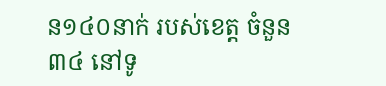ន១៤០នាក់ របស់ខេត្ត ចំនួន៣៤ នៅទូ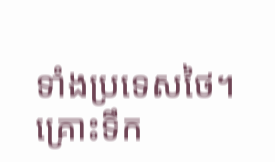ទាំងប្រទេសថៃ។ គ្រោះទឹក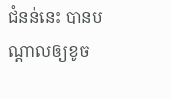ជំនន់នេះ បានបណ្ដាលឲ្យខូច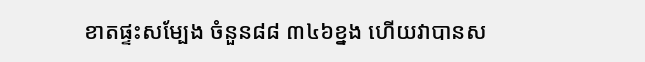ខាតផ្ទះសម្បែង ចំនួន៨៨ ៣៤៦ខ្នង ហើយវាបានស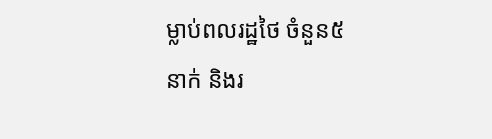ម្លាប់ពលរដ្ឋថៃ ចំនួន៥នាក់ និងរ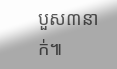បួស៣នាក់៕